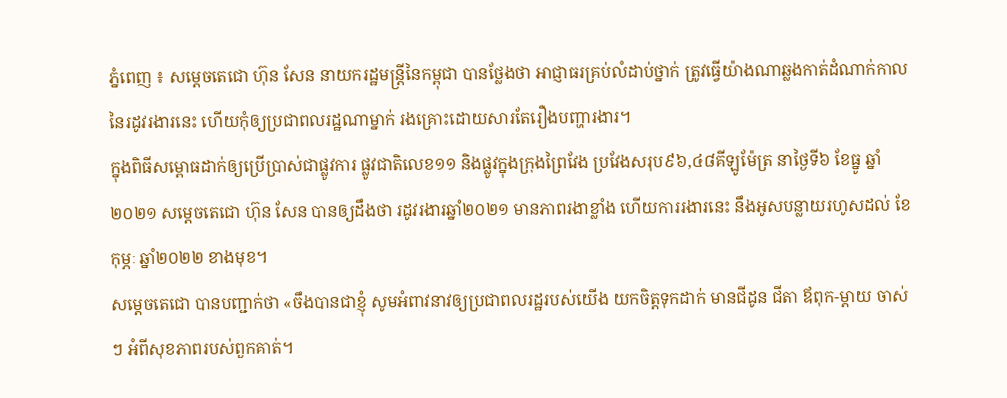ភ្នំពេញ ៖ សម្ដេចតេជោ ហ៊ុន សែន នាយករដ្ឋមន្ដ្រីនៃកម្ពុជា បានថ្លែងថា អាជ្ញាធរគ្រប់លំដាប់ថ្នាក់ ត្រូវធ្វើយ៉ាងណាឆ្លងកាត់ដំណាក់កាល នៃរដូវរងារនេះ ហើយកុំឲ្យប្រជាពលរដ្ឋណាម្នាក់ រងគ្រោះដោយសារតែរឿងបញ្ហារងារ។
ក្នុងពិធីសម្ពោធដាក់ឲ្យប្រើប្រាស់ជាផ្លូវការ ផ្លូវជាតិលេខ១១ និងផ្លូវក្នុងក្រុងព្រៃវែង ប្រវែងសរុប៩៦,៤៨គីឡូម៉ែត្រ នាថ្ងៃទី៦ ខែធ្នូ ឆ្នាំ២០២១ សម្ដេចតេជោ ហ៊ុន សែន បានឲ្យដឹងថា រដូវរងារឆ្នាំ២០២១ មានភាពរងាខ្លាំង ហើយការរងារនេះ នឹងអូសបន្លាយរហូសដល់ ខែកុម្ភៈ ឆ្នាំ២០២២ ខាងមុខ។
សម្ដេចតេជោ បានបញ្ជាក់ថា «ចឹងបានជាខ្ញុំ សូមអំពាវនាវឲ្យប្រជាពលរដ្ឋរបស់យើង យកចិត្តទុកដាក់ មានជីដូន ជីតា ឪពុក-ម្ដាយ ចាស់ៗ អំពីសុខភាពរបស់ពួកគាត់។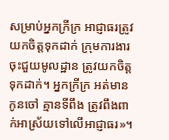សម្រាប់អ្នកក្រីក្រ អាជ្ញាធរត្រូវយកចិត្តទុកដាក់ ក្រុមការងារចុះជួយមូលដ្ឋាន ត្រូវយកចិត្តទុកដាក់។ អ្នកក្រីក្រ អត់មានកូនចៅ គ្មានទីពឹង ត្រូវពឹងពាក់អាស្រ័យទៅលើអាជ្ញាធរ»។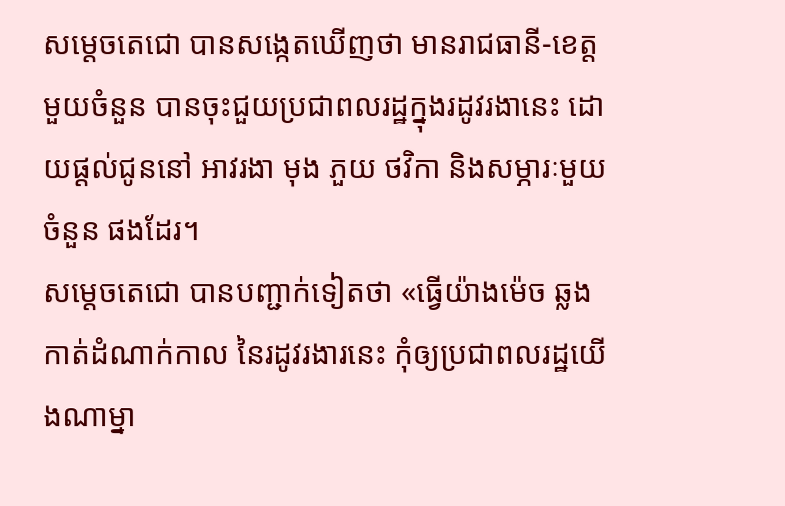សម្ដេចតេជោ បានសង្កេតឃើញថា មានរាជធានី-ខេត្ត មួយចំនួន បានចុះជួយប្រជាពលរដ្ឋក្នុងរដូវរងានេះ ដោយផ្ដល់ជូននៅ អាវរងា មុង ភួយ ថវិកា និងសម្ភារៈមួយចំនួន ផងដែរ។
សម្ដេចតេជោ បានបញ្ជាក់ទៀតថា «ធ្វើយ៉ាងម៉េច ឆ្លងកាត់ដំណាក់កាល នៃរដូវរងារនេះ កុំឲ្យប្រជាពលរដ្ឋយើងណាម្នា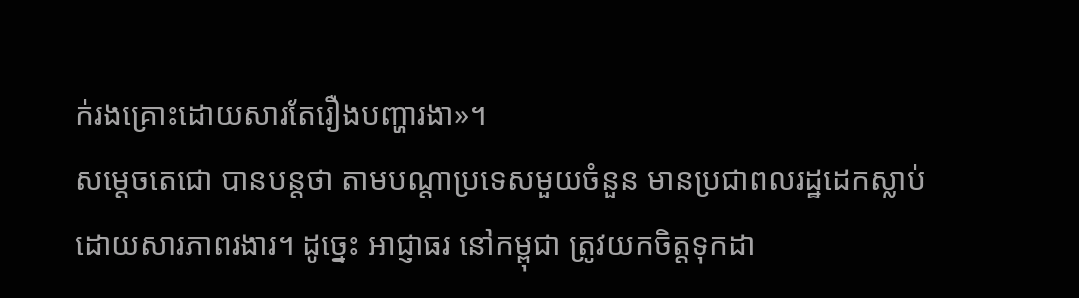ក់រងគ្រោះដោយសារតែរឿងបញ្ហារងា»។
សម្ដេចតេជោ បានបន្ដថា តាមបណ្ដាប្រទេសមួយចំនួន មានប្រជាពលរដ្ឋដេកស្លាប់ដោយសារភាពរងារ។ ដូច្នេះ អាជ្ញាធរ នៅកម្ពុជា ត្រូវយកចិត្តទុកដា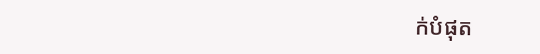ក់បំផុត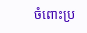ចំពោះប្រ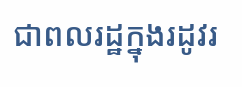ជាពលរដ្ឋក្នុងរដូវរ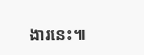ងារនេះ៕